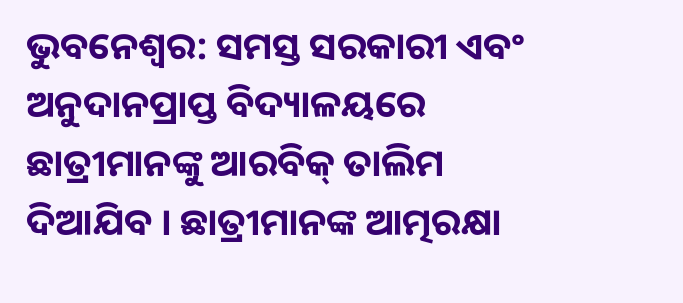ଭୁବନେଶ୍ୱର: ସମସ୍ତ ସରକାରୀ ଏବଂ ଅନୁଦାନପ୍ରାପ୍ତ ବିଦ୍ୟାଳୟରେ ଛାତ୍ରୀମାନଙ୍କୁ ଆରବିକ୍ ତାଲିମ ଦିଆଯିବ । ଛାତ୍ରୀମାନଙ୍କ ଆତ୍ମରକ୍ଷା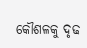କୌଶଳକୁ ଦୃଢ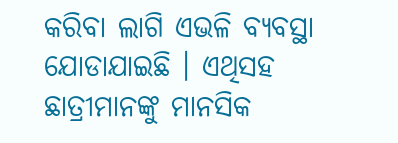କରିବା ଲାଗି ଏଭଳି ବ୍ୟବସ୍ଥା ଯୋଡାଯାଇଛି । ଏଥିସହ ଛାତ୍ରୀମାନଙ୍କୁ ମାନସିକ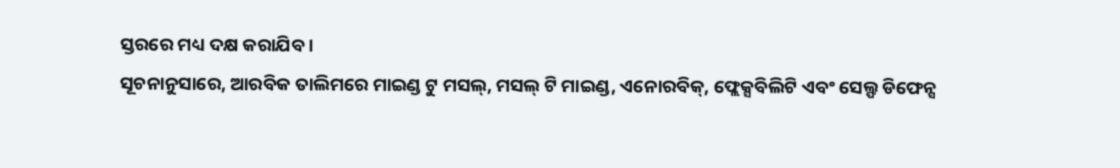ସ୍ତରରେ ମଧ୍ୟ ଦକ୍ଷ କରାଯିବ ।
ସୂଚନାନୁସାରେ, ଆରବିକ ତାଲିମରେ ମାଇଣ୍ଡ ଟୁ ମସଲ୍, ମସଲ୍ ଟି ମାଇଣ୍ଡ, ଏନୋରବିକ୍, ଫ୍ଲେକ୍ସବିଲିଟି ଏବଂ ସେଲ୍ଫ ଡିଫେନ୍ସ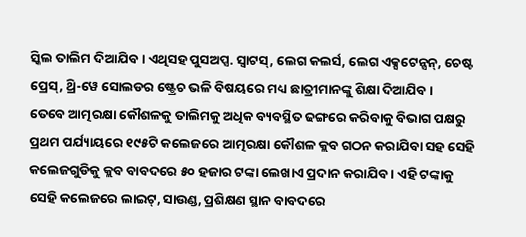ସ୍କିଲ ତାଲିମ ଦିଆଯିବ । ଏଥିସହ ପୁସଅପ୍ସ. ସ୍ୱାଟସ୍, ଲେଗ କଲର୍ସ, ଲେଗ ଏକ୍ସଟେନ୍ସନ୍, ଚେଷ୍ଟ ପ୍ରେସ୍, ଥ୍ରି-ୱେ ସୋଲଡର ଷ୍ଟ୍ରେଚ ଭଳି ବିଷୟରେ ମଧ୍ୟ ଛାତ୍ରୀମାନଙ୍କୁ ଶିକ୍ଷା ଦିଆଯିବ ।
ତେବେ ଆତ୍ମରକ୍ଷା କୌଶଳକୁ ତାଲିମକୁ ଅଧିକ ବ୍ୟବସ୍ଥିତ ଢଙ୍ଗରେ କରିବାକୁ ବିଭାଗ ପକ୍ଷରୁ ପ୍ରଥମ ପର୍ଯ୍ୟାୟରେ ୧୯୫ଟି କଲେଜରେ ଆତ୍ମରକ୍ଷା କୌଶଳ କ୍ଲବ ଗଠନ କରାଯିବା ସହ ସେହି କଲେଜଗୁଡିକୁ କ୍ଲବ ବାବଦରେ ୫୦ ହଜାର ଟଙ୍କା ଲେଖାଏ ପ୍ରଦାନ କରାଯିବ । ଏହି ଟଙ୍କାକୁ ସେହି କଲେଜରେ ଲାଇଟ୍, ସାଉଣ୍ଡ, ପ୍ରଶିକ୍ଷଣ ସ୍ଥାନ ବାବଦରେ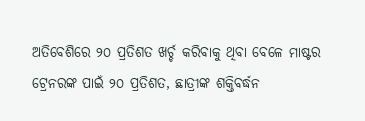ଅତିବେଶିରେ ୨୦ ପ୍ରତିଶତ ଖର୍ଚ୍ଚ କରିବାକୁ ଥିବା ବେଳେ ମାଷ୍ଟର ଟ୍ରେନରଙ୍କ ପାଇଁ ୨୦ ପ୍ରତିଶତ, ଛାତ୍ରୀଙ୍କ ଶକ୍ତିବର୍ଦ୍ଧନ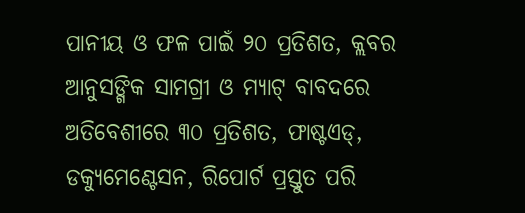ପାନୀୟ ଓ ଫଳ ପାଇଁ ୨୦ ପ୍ରତିଶତ, କ୍ଲବର ଆନୁସଙ୍ଗିକ ସାମଗ୍ରୀ ଓ ମ୍ୟାଟ୍ ବାବଦରେ ଅତିବେଶୀରେ ୩୦ ପ୍ରତିଶତ, ଫାଷ୍ଟଏଡ୍, ଡକ୍ୟୁମେଣ୍ଟେସନ, ରିପୋର୍ଟ ପ୍ରସ୍ତୁତ ପରି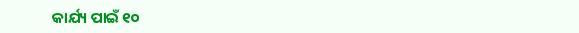କାର୍ଯ୍ୟ ପାଇଁ ୧୦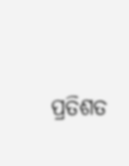ପ୍ରତିଶତ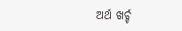ଅର୍ଥ ଖର୍ଚ୍ଚ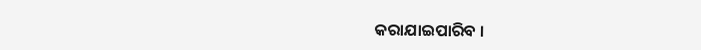କରାଯାଇପାରିବ ।